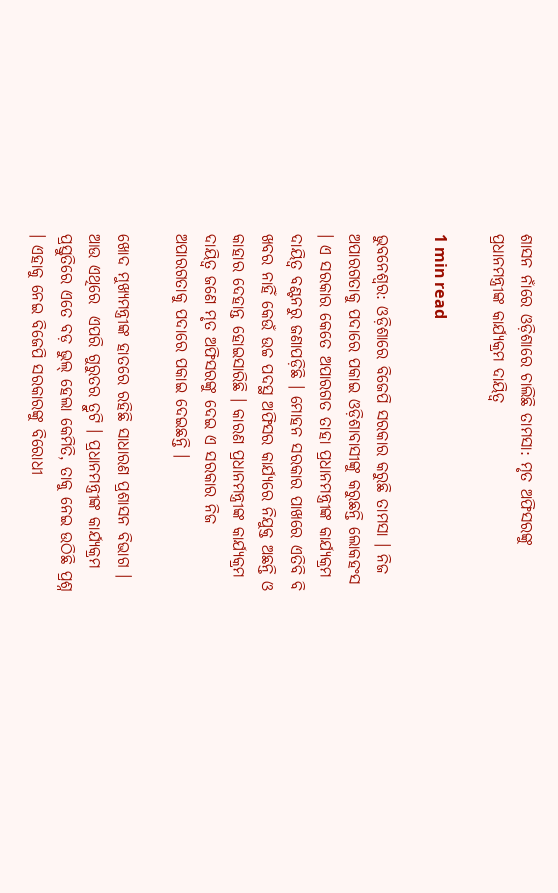ଶାସନ ନାଁରେ ଓଡ଼ିଶାରେ ଚାଲିଛି ତାମସା: ମୃତ ଅଫିସରଙ୍କୁ ପ୍ରଧାନମନ୍ତ୍ରୀଙ୍କ କାର୍ଯ୍ୟକ୍ରମ ଦାୟିତ୍ବ

1 min read

ଭୁବନେଶ୍ବର: ଓଡ଼ିଶାରେ ବିଜେପି ସରକାର କରୁଛି ତାମସା । ନିଜ ଅପାରଗତାକୁ ପଦାରେ ପକାଇ ଓଡ଼ିଶାବାସୀଙ୍କୁ କରୁଛନ୍ତି ଲୋକହଂସ । ଏ ସରକାର କେତେ ଅପାରଗତ ତାହା ପ୍ରଧାନମନ୍ତ୍ରୀଙ୍କ କାର୍ଯ୍ୟକ୍ରମ ଦାୟିତ୍ବ ବଣ୍ଟନରୁ ଜଣାପଡ଼ିଛି । ମୋହନ ସରକାର ପାଖରେ ଏତିବି ବି ଖବର ନାହିଁ କେଉଁ ଉଚ୍ଚ ପଦସ୍ଥ ଅଫିସର କାର୍ଯ୍ୟରେ ନିଯୁକ୍ତ ଅଛନ୍ତି ଓ କାହାର ଦେହାନ୍ତ ହୋଇସାରିଛି । କାରଣ ପ୍ରଧାନମନ୍ତ୍ରୀଙ୍କ କାର୍ଯ୍ୟକ୍ରମ ଦାୟିତ୍ବ ଜଣେ ମୃତ ଅଫିସରଙ୍କୁ ଦେଇ ଏ ସରକାର ନିଜ ଅପାରଗତାକୁ ପଦାରେ ପକାଇ ଦେଇଛନ୍ତି ।

ଖୋଦ ମୁଖ୍ୟମନ୍ତ୍ରୀଙ୍କ ହାତରେ ରହିଛି ସାଧାରଣ ପ୍ରଶାସନ ବିଭାଗ । ଆଉ ଏଥିରେ  ଏପରି ଗୁରୁତର ତ୍ରୁଟି । ପ୍ରଧାନମନ୍ତ୍ରୀଙ୍କ କାର୍ଯ୍ଯକ୍ରମ ପ୍ରସ୍ତୁତିରେ ଏତେ ବଡ଼ ଭୁଲ୍ ହେଲା କେମିତି, ତାକୁ ନେଇ ଉଠିଛି ପ୍ରଶ୍ନ । ଏହାକୁ ନେଇ ବିଜେପି ସରକାରଙ୍କୁ ବିରୋଧୀ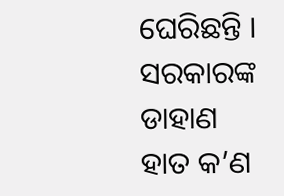ଘେରିଛନ୍ତି । ସରକାରଙ୍କ ଡାହାଣ ହାତ କ’ଣ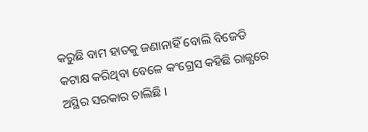କରୁଛି ବାମ ହାତକୁ ଜଣାନାହିଁ ବୋଲି ବିଜେଡି କଟାକ୍ଷ କରିଥିବା ବେଳେ କଂଗ୍ରେସ କହିଛି ରାଜ୍ଯରେ ଅସ୍ଥିର ସରକାର ଚାଲିଛି ।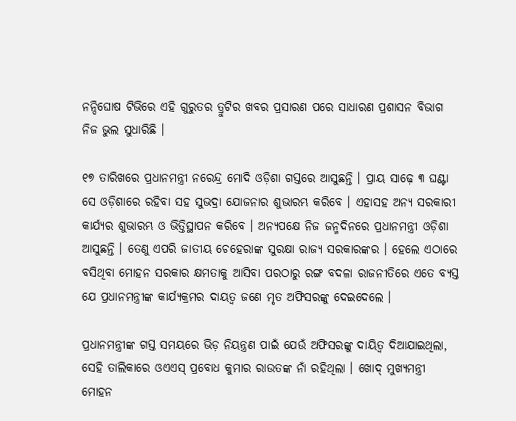ନନ୍ଦିଘୋଷ ଟିଭିରେ ଏହି ଗୁରୁତର ତ୍ରୁଟିର ଖବର ପ୍ରସାରଣ ପରେ ସାଧାରଣ ପ୍ରଶାସନ ବିଭାଗ ନିଜ ଭୁଲ ସୁଧାରିଛି ।

୧୭ ତାରିଖରେ ପ୍ରଧାନମନ୍ତ୍ରୀ ନରେନ୍ଦ୍ର ମୋଦି ଓଡ଼ିଶା ଗସ୍ତରେ ଆସୁଛନ୍ତି । ପ୍ରାୟ ସାଢ଼େ ୩ ଘଣ୍ଟା ସେ ଓଡ଼ିଶାରେ ରହିବା ସହ ସୁଭଦ୍ରା ଯୋଜନାର ଶୁଭାରମ୍ଭ କରିବେ । ଏହାସହ ଅନ୍ୟ ସରକାରୀ କାର୍ଯ୍ୟର ଶୁଭାରମ୍ଭ ଓ ଭିତ୍ତିସ୍ଥାପନ କରିବେ । ଅନ୍ୟପକ୍ଷେ ନିଜ ଜନ୍ମଦିନରେ ପ୍ରଧାନମନ୍ତ୍ରୀ ଓଡ଼ିଶା ଆସୁଛନ୍ତି । ତେଣୁ ଏପରି ଜାତୀୟ ଚେହେରାଙ୍କ ସୁରକ୍ଷା ରାଜ୍ୟ ସରକାରଙ୍କର । ହେଲେ ଏଠାରେ ବସିଥିବା ମୋହନ ସରକାର କ୍ଷମତାକୁ ଆସିବା ପରଠାରୁ ରଙ୍ଗ ବଦଳା ରାଜନୀତିରେ ଏତେ ବ୍ୟସ୍ତ ଯେ ପ୍ରଧାନମନ୍ତ୍ରୀଙ୍କ କାର୍ଯ୍ଯକ୍ରମର ଦାୟତ୍ବ ଜଣେ ମୃତ ଅଫିସରଙ୍କୁ ଦେଇଦେଲେ ।

ପ୍ରଧାନମନ୍ତ୍ରୀଙ୍କ ଗସ୍ତ ସମୟରେ ଭିଡ଼ ନିୟନ୍ତ୍ରଣ ପାଇଁ ଯେଉଁ ଅଫିସରଙ୍କୁ ଦାୟିତ୍ଵ ଦିଆଯାଇଥିଲା, ସେହି ତାଲିକାରେ ଓଏଏସ୍ ପ୍ରବୋଧ କୁମାର ରାଉତଙ୍କ ନାଁ ରହିଥିଲା । ଖୋଦ୍ ମୁଖ୍ୟମନ୍ତ୍ରୀ ମୋହନ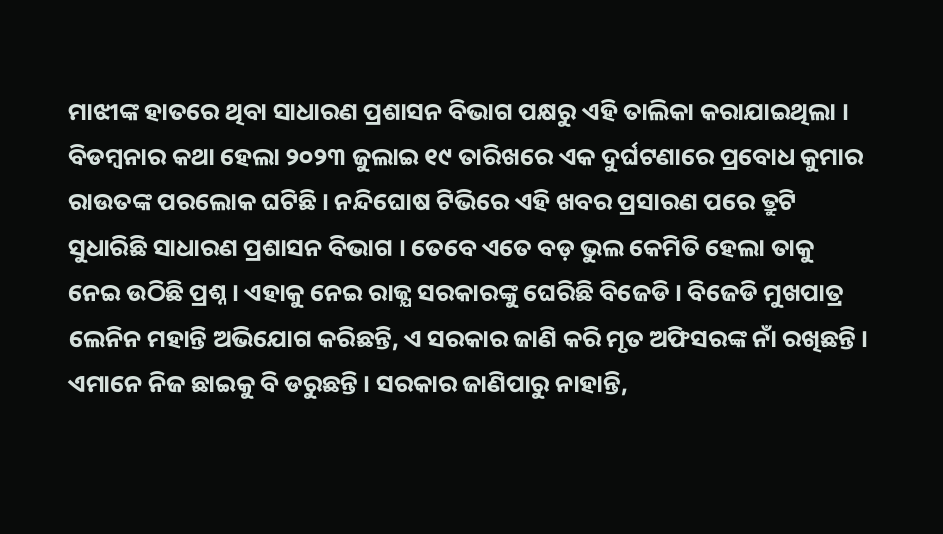ମାଝୀଙ୍କ ହାତରେ ଥିବା ସାଧାରଣ ପ୍ରଶାସନ ବିଭାଗ ପକ୍ଷରୁ ଏହି ତାଲିକା କରାଯାଇଥିଲା । ବିଡମ୍ଵନାର କଥା ହେଲା ୨୦୨୩ ଜୁଲାଇ ୧୯ ତାରିଖରେ ଏକ ଦୁର୍ଘଟଣାରେ ପ୍ରବୋଧ କୁମାର ରାଉତଙ୍କ ପରଲୋକ ଘଟିଛି । ନନ୍ଦିଘୋଷ ଟିଭିରେ ଏହି ଖବର ପ୍ରସାରଣ ପରେ ତ୍ରୁଟି ସୁଧାରିଛି ସାଧାରଣ ପ୍ରଶାସନ ବିଭାଗ । ତେବେ ଏତେ ବଡ଼ ଭୁଲ କେମିତି ହେଲା ତାକୁ ନେଇ ଉଠିଛି ପ୍ରଶ୍ନ । ଏହାକୁ ନେଇ ରାଜ୍ଯ ସରକାରଙ୍କୁ ଘେରିଛି ବିଜେଡି । ବିଜେଡି ମୁଖପାତ୍ର ଲେନିନ ମହାନ୍ତି ଅଭିଯୋଗ କରିଛନ୍ତି, ଏ ସରକାର ଜାଣି କରି ମୃତ ଅଫିସରଙ୍କ ନାଁ ରଖିଛନ୍ତି । ଏମାନେ ନିଜ ଛାଇକୁ ବି ଡରୁଛନ୍ତି । ସରକାର ଜାଣିପାରୁ ନାହାନ୍ତି,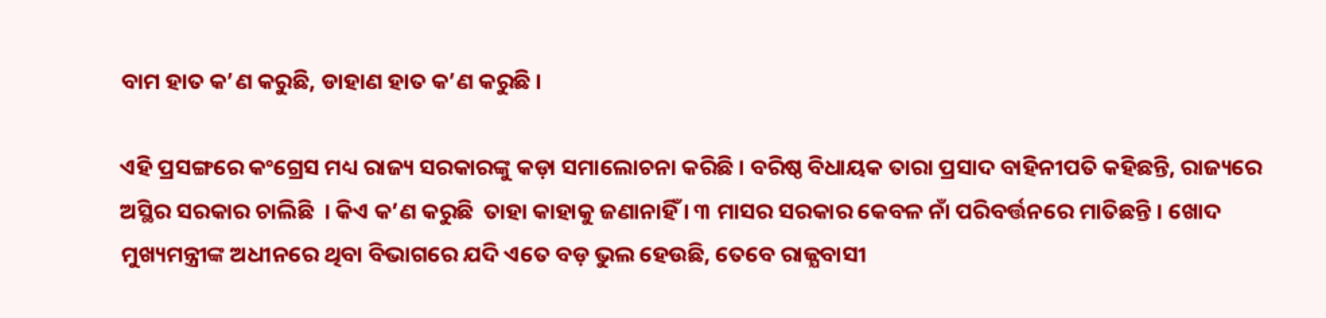ବାମ ହାତ କ’ଣ କରୁଛି, ଡାହାଣ ହାତ କ’ଣ କରୁଛି ।

ଏହି ପ୍ରସଙ୍ଗରେ କଂଗ୍ରେସ ମଧ୍ୟ ରାଜ୍ୟ ସରକାରଙ୍କୁ କଡ଼ା ସମାଲୋଚନା କରିଛି । ବରିଷ୍ଠ ବିଧାୟକ ତାରା ପ୍ରସାଦ ବାହିନୀପତି କହିଛନ୍ତି, ରାଜ୍ୟରେ ଅସ୍ଥିର ସରକାର ଚାଲିଛି  । କିଏ କ’ଣ କରୁଛି  ତାହା କାହାକୁ ଜଣାନାହିଁ । ୩ ମାସର ସରକାର କେବଳ ନାଁ ପରିବର୍ତ୍ତନରେ ମାତିଛନ୍ତି । ଖୋଦ ମୁଖ୍ୟମନ୍ତ୍ରୀଙ୍କ ଅଧୀନରେ ଥିବା ବିଭାଗରେ ଯଦି ଏତେ ବଡ଼ ଭୁଲ ହେଉଛି, ତେବେ ରାଜ୍ଯବାସୀ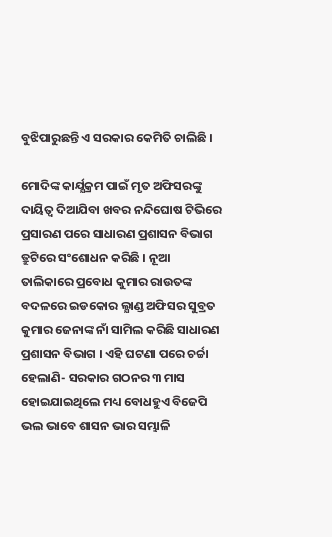ବୁଝିପାରୁଛନ୍ତି ଏ ସରକାର କେମିତି ଚାଲିଛି ।

ମୋଦିଙ୍କ କାର୍ଯ୍ଯକ୍ରମ ପାଇଁ ମୃତ ଅଫିସରଙ୍କୁ ଦାୟିତ୍ଵ ଦିଆଯିବା ଖବର ନନ୍ଦିଘୋଷ ଟିଭିରେ ପ୍ରସାରଣ ପରେ ସାଧାରଣ ପ୍ରଶାସନ ବିଭାଗ ତ୍ରୁଟିରେ ସଂଶୋଧନ କରିଛି । ନୂଆ ତାଲିକାରେ ପ୍ରବୋଧ କୁମାର ରାଉତଙ୍କ ବଦଳରେ ଇଡକୋର ଲ୍ଯାଣ୍ଡ ଅଫିସର ସୁବ୍ରତ କୁମାର ଜେନାଙ୍କ ନାଁ ସାମିଲ କରିଛି ସାଧାରଣ ପ୍ରଶାସନ ବିଭାଗ । ଏହି ଘଟଣା ପରେ ଚର୍ଚ୍ଚା ହେଲାଣି- ସରକାର ଗଠନର ୩ ମାସ ହୋଇଯାଇଥିଲେ ମଧ୍ୟ ବୋଧହୁଏ ବିଜେପି ଭଲ ଭାବେ ଶାସନ ଭାର ସମ୍ଭାଳି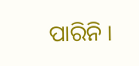ପାରିନି ।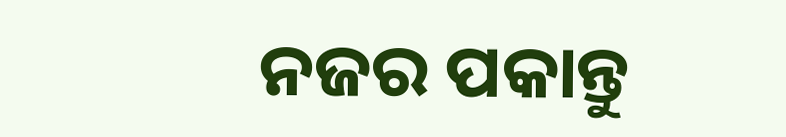ନଜର ପକାନ୍ତୁ